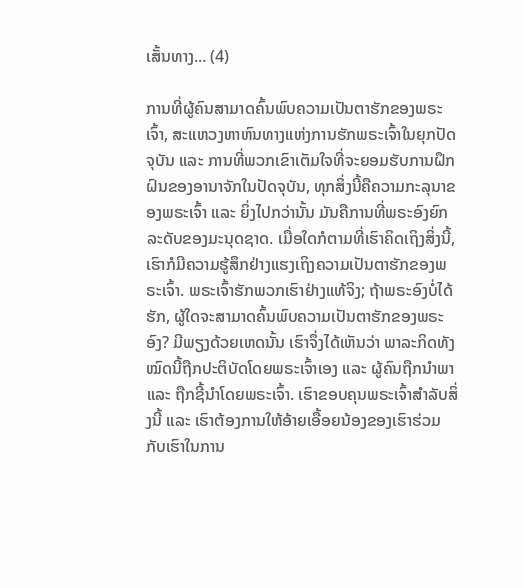ເສັ້ນທາງ... (4)

ການທີ່ຜູ້ຄົນສາມາດຄົ້ນພົບຄວາມເປັນຕາຮັກຂອງພຣະເຈົ້າ, ສະແຫວງຫາຫົນທາງແຫ່ງການຮັກພຣະເຈົ້າໃນຍຸກປັດຈຸບັນ ແລະ ການທີ່ພວກເຂົາເຕັມໃຈທີ່ຈະຍອມຮັບການຝຶກຝົນຂອງອານາຈັກໃນປັດຈຸບັນ, ທຸກສິ່ງນີ້ຄືຄວາມກະລຸນາຂອງພຣະເຈົ້າ ແລະ ຍິ່ງໄປກວ່ານັ້ນ ມັນຄືການທີ່ພຣະອົງຍົກລະດັບຂອງມະນຸດຊາດ. ເມື່ອໃດກໍຕາມທີ່ເຮົາຄິດເຖິງສິ່ງນີ້, ເຮົາກໍມີຄວາມຮູ້ສຶກຢ່າງແຮງເຖິງຄວາມເປັນຕາຮັກຂອງພຣະເຈົ້າ. ພຣະເຈົ້າຮັກພວກເຮົາຢ່າງແທ້ຈິງ; ຖ້າພຣະອົງບໍ່ໄດ້ຮັກ, ຜູ້ໃດຈະສາມາດຄົ້ນພົບຄວາມເປັນຕາຮັກຂອງພຣະອົງ? ມີພຽງດ້ວຍເຫດນັ້ນ ເຮົາຈຶ່ງໄດ້ເຫັນວ່າ ພາລະກິດທັງໝົດນີ້ຖືກປະຕິບັດໂດຍພຣະເຈົ້າເອງ ແລະ ຜູ້ຄົນຖືກນໍາພາ ແລະ ຖືກຊີ້ນໍາໂດຍພຣະເຈົ້າ. ເຮົາຂອບຄຸນພຣະເຈົ້າສຳລັບສິ່ງນີ້ ແລະ ເຮົາຕ້ອງການໃຫ້ອ້າຍເອື້ອຍນ້ອງຂອງເຮົາຮ່ວມກັບເຮົາໃນການ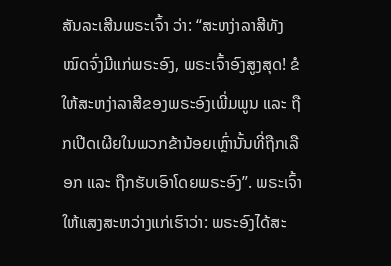ສັນລະເສີນພຣະເຈົ້າ ວ່າ: “ສະຫງ່າລາສີທັງໝົດຈົ່ງມີແກ່ພຣະອົງ, ພຣະເຈົ້າອົງສູງສຸດ! ຂໍໃຫ້ສະຫງ່າລາສີຂອງພຣະອົງເພີ່ມພູນ ແລະ ຖືກເປີດເຜີຍໃນພວກຂ້ານ້ອຍເຫຼົ່ານັ້ນທີ່ຖືກເລືອກ ແລະ ຖືກຮັບເອົາໂດຍພຣະອົງ”. ພຣະເຈົ້າໃຫ້ແສງສະຫວ່າງແກ່ເຮົາວ່າ: ພຣະອົງໄດ້ສະ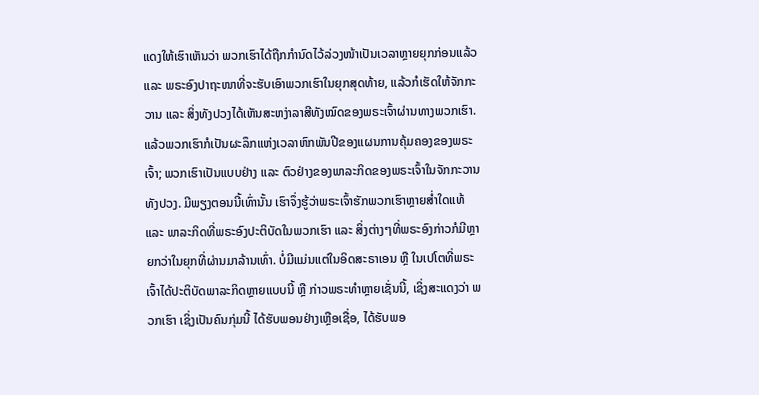ແດງໃຫ້ເຮົາເຫັນວ່າ ພວກເຮົາໄດ້ຖືກກຳນົດໄວ້ລ່ວງໜ້າເປັນເວລາຫຼາຍຍຸກກ່ອນແລ້ວ ແລະ ພຣະອົງປາຖະໜາທີ່ຈະຮັບເອົາພວກເຮົາໃນຍຸກສຸດທ້າຍ, ແລ້ວກໍເຮັດໃຫ້ຈັກກະວານ ແລະ ສິ່ງທັງປວງໄດ້ເຫັນສະຫງ່າລາສີທັງໝົດຂອງພຣະເຈົ້າຜ່ານທາງພວກເຮົາ. ແລ້ວພວກເຮົາກໍເປັນຜະລຶກແຫ່ງເວລາຫົກພັນປີຂອງແຜນການຄຸ້ມຄອງຂອງພຣະເຈົ້າ; ພວກເຮົາເປັນແບບຢ່າງ ແລະ ຕົວຢ່າງຂອງພາລະກິດຂອງພຣະເຈົ້າໃນຈັກກະວານທັງປວງ. ມີພຽງຕອນນີ້ເທົ່ານັ້ນ ເຮົາຈຶ່ງຮູ້ວ່າພຣະເຈົ້າຮັກພວກເຮົາຫຼາຍສໍ່າໃດແທ້ ແລະ ພາລະກິດທີ່ພຣະອົງປະຕິບັດໃນພວກເຮົາ ແລະ ສິ່ງຕ່າງໆທີ່ພຣະອົງກ່າວກໍມີຫຼາຍກວ່າໃນຍຸກທີ່ຜ່ານມາລ້ານເທົ່າ. ບໍ່ມີແມ່ນແຕ່ໃນອິດສະຣາເອນ ຫຼື ໃນເປໂຕທີ່ພຣະເຈົ້າໄດ້ປະຕິບັດພາລະກິດຫຼາຍແບບນີ້ ຫຼື ກ່າວພຣະທຳຫຼາຍເຊັ່ນນີ້, ເຊິ່ງສະແດງວ່າ ພວກເຮົາ ເຊິ່ງເປັນຄົນກຸ່ມນີ້ ໄດ້ຮັບພອນຢ່າງເຫຼືອເຊື່ອ, ໄດ້ຮັບພອ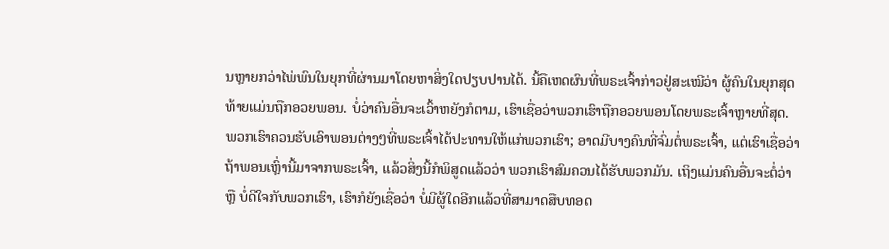ນຫຼາຍກວ່າໄພ່ພົນໃນຍຸກທີ່ຜ່ານມາໂດຍຫາສິ່ງໃດປຽບປານໄດ້. ນີ້ຄືເຫດຜົນທີ່ພຣະເຈົ້າກ່າວຢູ່ສະເໝີວ່າ ຜູ້ຄົນໃນຍຸກສຸດທ້າຍແມ່ນຖືກອວຍພອນ. ບໍ່ວ່າຄົນອື່ນຈະເວົ້າຫຍັງກໍຕາມ, ເຮົາເຊື່ອວ່າພວກເຮົາຖືກອວຍພອນໂດຍພຣະເຈົ້າຫຼາຍທີ່ສຸດ. ພວກເຮົາຄວນຮັບເອົາພອນຕ່າງໆທີ່ພຣະເຈົ້າໄດ້ປະທານໃຫ້ແກ່ພວກເຮົາ; ອາດມີບາງຄົນທີ່ຈົ່ມຕໍ່ພຣະເຈົ້າ, ແຕ່ເຮົາເຊື່ອວ່າ ຖ້າພອນເຫຼົ່ານີ້ມາຈາກພຣະເຈົ້າ, ແລ້ວສິ່ງນີ້ກໍພິສູດແລ້ວວ່າ ພວກເຮົາສົມຄວນໄດ້ຮັບພວກມັນ. ເຖິງແມ່ນຄົນອື່ນຈະຕໍ່ວ່າ ຫຼື ບໍ່ດີໃຈກັບພວກເຮົາ, ເຮົາກໍຍັງເຊື່ອວ່າ ບໍ່ມີຜູ້ໃດອີກແລ້ວທີ່ສາມາດສືບທອດ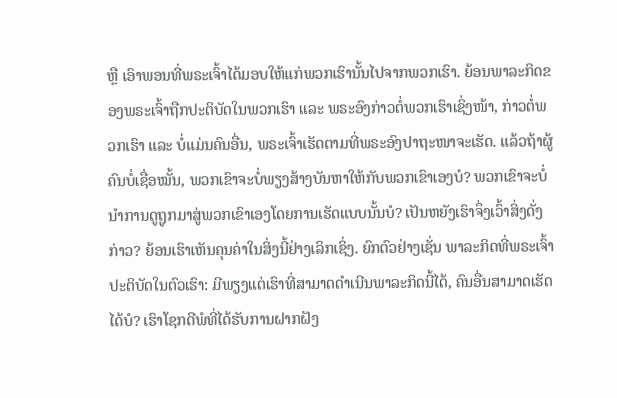ຫຼື ເອົາພອນທີ່ພຣະເຈົ້າໄດ້ມອບໃຫ້ແກ່ພວກເຮົານັ້ນໄປຈາກພວກເຮົາ. ຍ້ອນພາລະກິດຂອງພຣະເຈົ້າຖືກປະຕິບັດໃນພວກເຮົາ ແລະ ພຣະອົງກ່າວຕໍ່ພວກເຮົາເຊິ່ງໜ້າ, ກ່າວຕໍ່ພວກເຮົາ ແລະ ບໍ່ແມ່ນຄົນອື່ນ, ພຣະເຈົ້າເຮັດຕາມທີ່ພຣະອົງປາຖະໜາຈະເຮັດ. ແລ້ວຖ້າຜູ້ຄົນບໍ່ເຊື່ອໝັ້ນ, ພວກເຂົາຈະບໍ່ພຽງສ້າງບັນຫາໃຫ້ກັບພວກເຂົາເອງບໍ? ພວກເຂົາຈະບໍ່ນໍາການດູຖູກມາສູ່ພວກເຂົາເອງໂດຍການເຮັດແບບນັ້ນບໍ? ເປັນຫຍັງເຮົາຈຶ່ງເວົ້າສິ່ງດັ່ງກ່າວ? ຍ້ອນເຮົາເຫັນຄຸນຄ່າໃນສິ່ງນີ້ຢ່າງເລິກເຊິ່ງ. ຍົກຕົວຢ່າງເຊັ່ນ ພາລະກິດທີ່ພຣະເຈົ້າປະຕິບັດໃນຕົວເຮົາ: ມີພຽງແຕ່ເຮົາທີ່ສາມາດດຳເນີນພາລະກິດນີ້ໄດ້, ຄົນອື່ນສາມາດເຮັດໄດ້ບໍ? ເຮົາໂຊກດີພໍທີ່ໄດ້ຮັບການຝາກຝັງ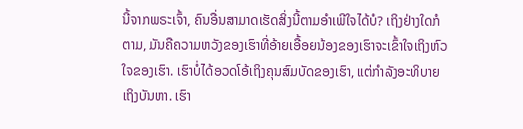ນີ້ຈາກພຣະເຈົ້າ, ຄົນອື່ນສາມາດເຮັດສິ່ງນີ້ຕາມອຳເພີໃຈໄດ້ບໍ? ເຖິງຢ່າງໃດກໍຕາມ, ມັນຄືຄວາມຫວັງຂອງເຮົາທີ່ອ້າຍເອື້ອຍນ້ອງຂອງເຮົາຈະເຂົ້າໃຈເຖິງຫົວໃຈຂອງເຮົາ. ເຮົາບໍ່ໄດ້ອວດໂອ້ເຖິງຄຸນສົມບັດຂອງເຮົາ, ແຕ່ກຳລັງອະທິບາຍເຖິງບັນຫາ. ເຮົາ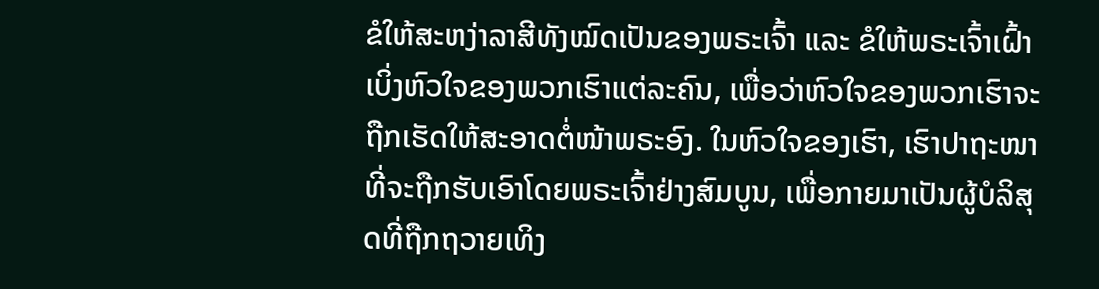ຂໍໃຫ້ສະຫງ່າລາສີທັງໝົດເປັນຂອງພຣະເຈົ້າ ແລະ ຂໍໃຫ້ພຣະເຈົ້າເຝົ້າເບິ່ງຫົວໃຈຂອງພວກເຮົາແຕ່ລະຄົນ, ເພື່ອວ່າຫົວໃຈຂອງພວກເຮົາຈະຖືກເຮັດໃຫ້ສະອາດຕໍ່ໜ້າພຣະອົງ. ໃນຫົວໃຈຂອງເຮົາ, ເຮົາປາຖະໜາທີ່ຈະຖືກຮັບເອົາໂດຍພຣະເຈົ້າຢ່າງສົມບູນ, ເພື່ອກາຍມາເປັນຜູ້ບໍລິສຸດທີ່ຖືກຖວາຍເທິງ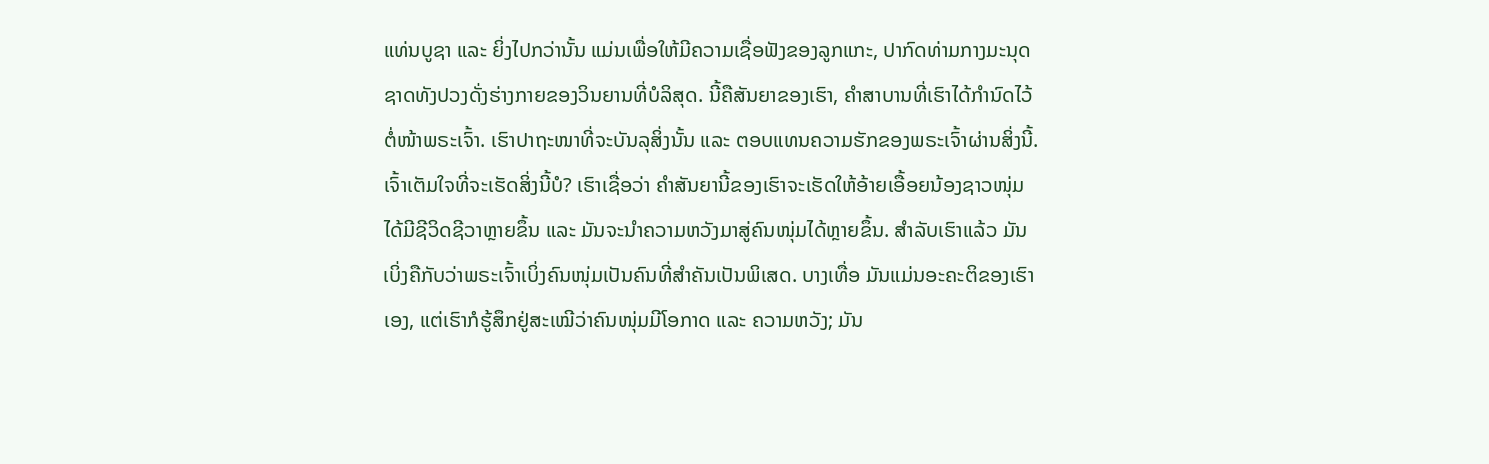ແທ່ນບູຊາ ແລະ ຍິ່ງໄປກວ່ານັ້ນ ແມ່ນເພື່ອໃຫ້ມີຄວາມເຊື່ອຟັງຂອງລູກແກະ, ປາກົດທ່າມກາງມະນຸດຊາດທັງປວງດັ່ງຮ່າງກາຍຂອງວິນຍານທີ່ບໍລິສຸດ. ນີ້ຄືສັນຍາຂອງເຮົາ, ຄຳສາບານທີ່ເຮົາໄດ້ກຳນົດໄວ້ຕໍ່ໜ້າພຣະເຈົ້າ. ເຮົາປາຖະໜາທີ່ຈະບັນລຸສິ່ງນັ້ນ ແລະ ຕອບແທນຄວາມຮັກຂອງພຣະເຈົ້າຜ່ານສິ່ງນີ້. ເຈົ້າເຕັມໃຈທີ່ຈະເຮັດສິ່ງນີ້ບໍ? ເຮົາເຊື່ອວ່າ ຄຳສັນຍານີ້ຂອງເຮົາຈະເຮັດໃຫ້ອ້າຍເອື້ອຍນ້ອງຊາວໜຸ່ມໄດ້ມີຊີວິດຊີວາຫຼາຍຂຶ້ນ ແລະ ມັນຈະນໍາຄວາມຫວັງມາສູ່ຄົນໜຸ່ມໄດ້ຫຼາຍຂຶ້ນ. ສຳລັບເຮົາແລ້ວ ມັນເບິ່ງຄືກັບວ່າພຣະເຈົ້າເບິ່ງຄົນໜຸ່ມເປັນຄົນທີ່ສຳຄັນເປັນພິເສດ. ບາງເທື່ອ ມັນແມ່ນອະຄະຕິຂອງເຮົາເອງ, ແຕ່ເຮົາກໍຮູ້ສຶກຢູ່ສະເໝີວ່າຄົນໜຸ່ມມີໂອກາດ ແລະ ຄວາມຫວັງ; ມັນ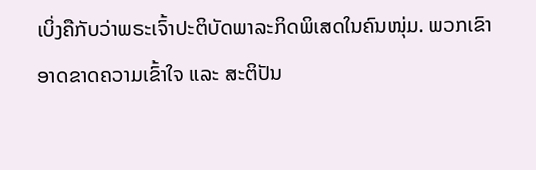ເບິ່ງຄືກັບວ່າພຣະເຈົ້າປະຕິບັດພາລະກິດພິເສດໃນຄົນໜຸ່ມ. ພວກເຂົາອາດຂາດຄວາມເຂົ້າໃຈ ແລະ ສະຕິປັນ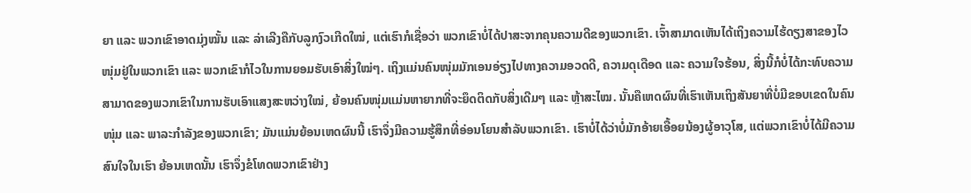ຍາ ແລະ ພວກເຂົາອາດມຸ່ງໝັ້ນ ແລະ ລ່າເລີງຄືກັບລູກງົວເກີດໃໝ່, ແຕ່ເຮົາກໍເຊື່ອວ່າ ພວກເຂົາບໍ່ໄດ້ປາສະຈາກຄຸນຄວາມດີຂອງພວກເຂົາ. ເຈົ້າສາມາດເຫັນໄດ້ເຖິງຄວາມໄຮ້ດຽງສາຂອງໄວໜຸ່ມຢູ່ໃນພວກເຂົາ ແລະ ພວກເຂົາກໍໄວໃນການຍອມຮັບເອົາສິ່ງໃໝ່ໆ. ເຖິງແມ່ນຄົນໜຸ່ມມັກເອນອ່ຽງໄປທາງຄວາມອວດດີ, ຄວາມດຸເດືອດ ແລະ ຄວາມໃຈຮ້ອນ, ສິ່ງນີ້ກໍບໍ່ໄດ້ກະທົບຄວາມສາມາດຂອງພວກເຂົາໃນການຮັບເອົາແສງສະຫວ່າງໃໝ່, ຍ້ອນຄົນໜຸ່ມແມ່ນຫາຍາກທີ່ຈະຍຶດຕິດກັບສິ່ງເດີມໆ ແລະ ຫຼ້າສະໄໝ. ນັ້ນຄືເຫດຜົນທີ່ເຮົາເຫັນເຖິງສັນຍາທີ່ບໍ່ມີຂອບເຂດໃນຄົນໜຸ່ມ ແລະ ພາລະກຳລັງຂອງພວກເຂົາ; ມັນແມ່ນຍ້ອນເຫດຜົນນີ້ ເຮົາຈຶ່ງມີຄວາມຮູ້ສຶກທີ່ອ່ອນໂຍນສຳລັບພວກເຂົາ. ເຮົາບໍ່ໄດ້ວ່າບໍ່ມັກອ້າຍເອື້ອຍນ້ອງຜູ້ອາວຸໂສ, ແຕ່ພວກເຂົາບໍ່ໄດ້ມີຄວາມສົນໃຈໃນເຮົາ ຍ້ອນເຫດນັ້ນ ເຮົາຈຶ່ງຂໍໂທດພວກເຂົາຢ່າງ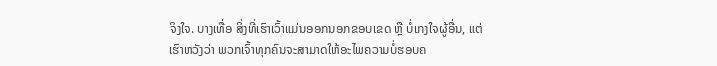ຈິງໃຈ. ບາງເທື່ອ ສິ່ງທີ່ເຮົາເວົ້າແມ່ນອອກນອກຂອບເຂດ ຫຼື ບໍ່ເກງໃຈຜູ້ອື່ນ, ແຕ່ເຮົາຫວັງວ່າ ພວກເຈົ້າທຸກຄົນຈະສາມາດໃຫ້ອະໄພຄວາມບໍ່ຮອບຄ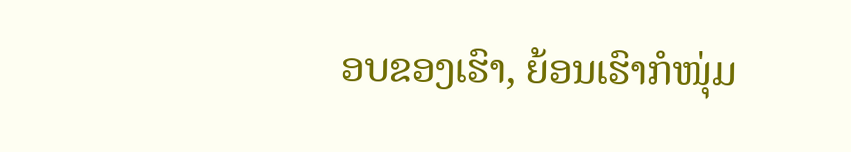ອບຂອງເຮົາ, ຍ້ອນເຮົາກໍໜຸ່ມ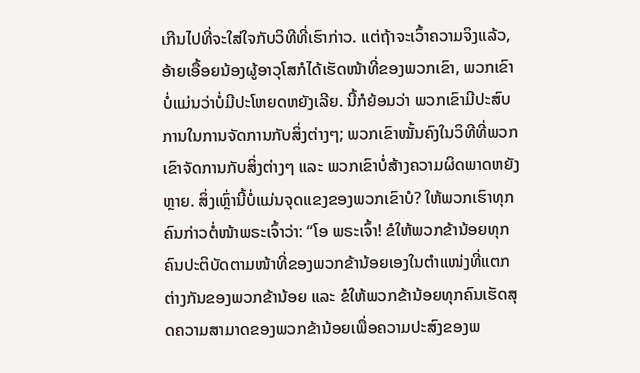ເກີນໄປທີ່ຈະໃສ່ໃຈກັບວິທີທີ່ເຮົາກ່າວ. ແຕ່ຖ້າຈະເວົ້າຄວາມຈິງແລ້ວ, ອ້າຍເອື້ອຍນ້ອງຜູ້ອາວຸໂສກໍໄດ້ເຮັດໜ້າທີ່ຂອງພວກເຂົາ, ພວກເຂົາບໍ່ແມ່ນວ່າບໍ່ມີປະໂຫຍດຫຍັງເລີຍ. ນີ້ກໍຍ້ອນວ່າ ພວກເຂົາມີປະສົບການໃນການຈັດການກັບສິ່ງຕ່າງໆ; ພວກເຂົາໝັ້ນຄົງໃນວິທີທີ່ພວກເຂົາຈັດການກັບສິ່ງຕ່າງໆ ແລະ ພວກເຂົາບໍ່ສ້າງຄວາມຜິດພາດຫຍັງຫຼາຍ. ສິ່ງເຫຼົ່ານີ້ບໍ່ແມ່ນຈຸດແຂງຂອງພວກເຂົາບໍ? ໃຫ້ພວກເຮົາທຸກຄົນກ່າວຕໍ່ໜ້າພຣະເຈົ້າວ່າ: “ໂອ ພຣະເຈົ້າ! ຂໍໃຫ້ພວກຂ້ານ້ອຍທຸກຄົນປະຕິບັດຕາມໜ້າທີ່ຂອງພວກຂ້ານ້ອຍເອງໃນຕໍາແໜ່ງທີ່ແຕກຕ່າງກັນຂອງພວກຂ້ານ້ອຍ ແລະ ຂໍໃຫ້ພວກຂ້ານ້ອຍທຸກຄົນເຮັດສຸດຄວາມສາມາດຂອງພວກຂ້ານ້ອຍເພື່ອຄວາມປະສົງຂອງພ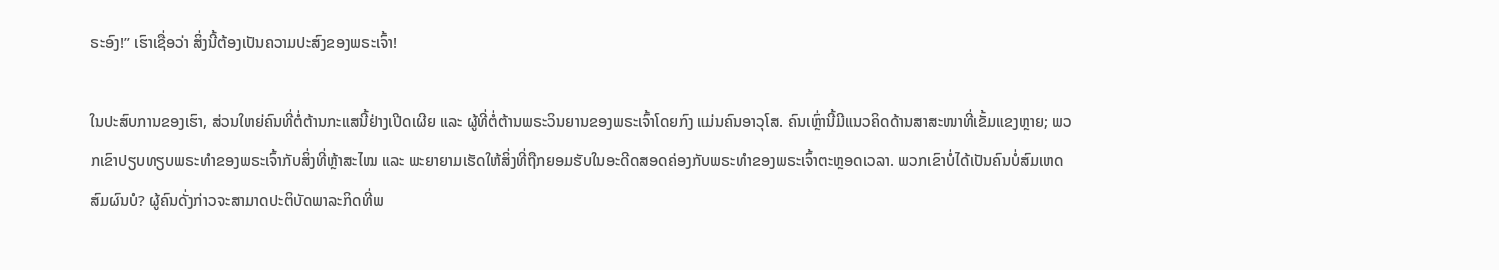ຣະອົງ!” ເຮົາເຊື່ອວ່າ ສິ່ງນີ້ຕ້ອງເປັນຄວາມປະສົງຂອງພຣະເຈົ້າ!

ໃນປະສົບການຂອງເຮົາ, ສ່ວນໃຫຍ່ຄົນທີ່ຕໍ່ຕ້ານກະແສນີ້ຢ່າງເປີດເຜີຍ ແລະ ຜູ້ທີ່ຕໍ່ຕ້ານພຣະວິນຍານຂອງພຣະເຈົ້າໂດຍກົງ ແມ່ນຄົນອາວຸໂສ. ຄົນເຫຼົ່ານີ້ມີແນວຄິດດ້ານສາສະໜາທີ່ເຂັ້ມແຂງຫຼາຍ; ພວກເຂົາປຽບທຽບພຣະທຳຂອງພຣະເຈົ້າກັບສິ່ງທີ່ຫຼ້າສະໄໝ ແລະ ພະຍາຍາມເຮັດໃຫ້ສິ່ງທີ່ຖືກຍອມຮັບໃນອະດີດສອດຄ່ອງກັບພຣະທຳຂອງພຣະເຈົ້າຕະຫຼອດເວລາ. ພວກເຂົາບໍ່ໄດ້ເປັນຄົນບໍ່ສົມເຫດສົມຜົນບໍ? ຜູ້ຄົນດັ່ງກ່າວຈະສາມາດປະຕິບັດພາລະກິດທີ່ພ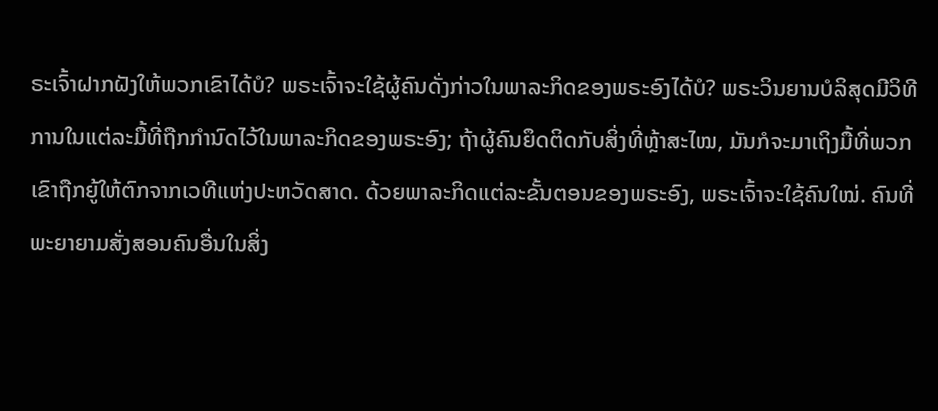ຣະເຈົ້າຝາກຝັງໃຫ້ພວກເຂົາໄດ້ບໍ? ພຣະເຈົ້າຈະໃຊ້ຜູ້ຄົນດັ່ງກ່າວໃນພາລະກິດຂອງພຣະອົງໄດ້ບໍ? ພຣະວິນຍານບໍລິສຸດມີວິທີການໃນແຕ່ລະມື້ທີ່ຖືກກຳນົດໄວ້ໃນພາລະກິດຂອງພຣະອົງ; ຖ້າຜູ້ຄົນຍຶດຕິດກັບສິ່ງທີ່ຫຼ້າສະໄໝ, ມັນກໍຈະມາເຖິງມື້ທີ່ພວກເຂົາຖືກຍູ້ໃຫ້ຕົກຈາກເວທີແຫ່ງປະຫວັດສາດ. ດ້ວຍພາລະກິດແຕ່ລະຂັ້ນຕອນຂອງພຣະອົງ, ພຣະເຈົ້າຈະໃຊ້ຄົນໃໝ່. ຄົນທີ່ພະຍາຍາມສັ່ງສອນຄົນອື່ນໃນສິ່ງ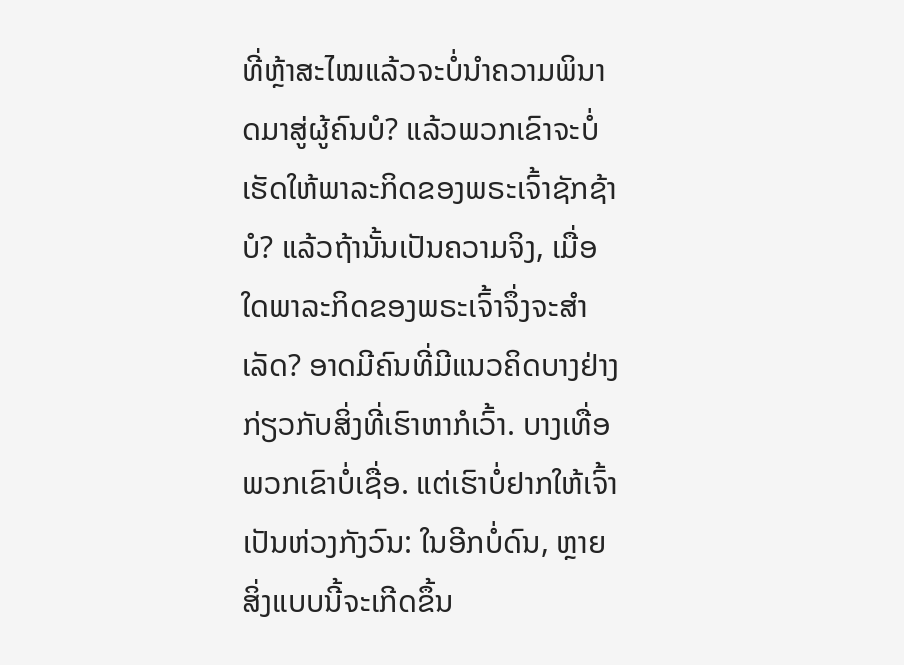ທີ່ຫຼ້າສະໄໝແລ້ວຈະບໍ່ນໍາຄວາມພິນາດມາສູ່ຜູ້ຄົນບໍ? ແລ້ວພວກເຂົາຈະບໍ່ເຮັດໃຫ້ພາລະກິດຂອງພຣະເຈົ້າຊັກຊ້າບໍ? ແລ້ວຖ້ານັ້ນເປັນຄວາມຈິງ, ເມື່ອໃດພາລະກິດຂອງພຣະເຈົ້າຈຶ່ງຈະສຳເລັດ? ອາດມີຄົນທີ່ມີແນວຄິດບາງຢ່າງກ່ຽວກັບສິ່ງທີ່ເຮົາຫາກໍເວົ້າ. ບາງເທື່ອ ພວກເຂົາບໍ່ເຊື່ອ. ແຕ່ເຮົາບໍ່ຢາກໃຫ້ເຈົ້າເປັນຫ່ວງກັງວົນ: ໃນອີກບໍ່ດົນ, ຫຼາຍສິ່ງແບບນີ້ຈະເກີດຂຶ້ນ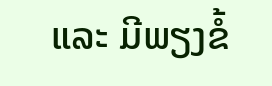ແລະ ມີພຽງຂໍ້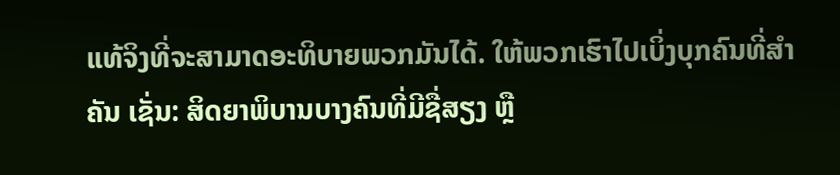ແທ້ຈິງທີ່ຈະສາມາດອະທິບາຍພວກມັນໄດ້. ໃຫ້ພວກເຮົາໄປເບິ່ງບຸກຄົນທີ່ສຳຄັນ ເຊັ່ນ: ສິດຍາພິບານບາງຄົນທີ່ມີຊື່ສຽງ ຫຼື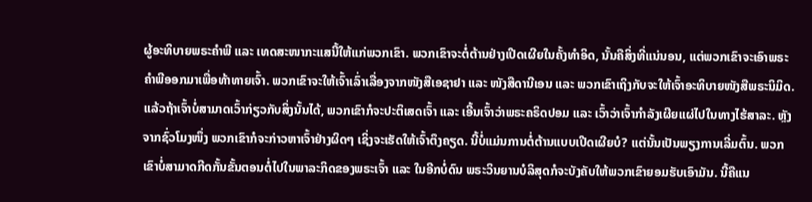ຜູ້ອະທິບາຍພຣະຄຳພີ ແລະ ເທດສະໜາກະແສນີ້ໃຫ້ແກ່ພວກເຂົາ. ພວກເຂົາຈະຕໍ່ຕ້ານຢ່າງເປີດເຜີຍໃນຄັ້ງທຳອິດ, ນັ້ນຄືສິ່ງທີ່ແນ່ນອນ, ແຕ່ພວກເຂົາຈະເອົາພຣະຄຳພີອອກມາເພື່ອທ້າທາຍເຈົ້າ. ພວກເຂົາຈະໃຫ້ເຈົ້າເລົ່າເລື່ອງຈາກໜັງສືເອຊາຢາ ແລະ ໜັງສືດານີເອນ ແລະ ພວກເຂົາເຖິງກັບຈະໃຫ້ເຈົ້າອະທິບາຍໜັງສືພຣະນິມິດ. ແລ້ວຖ້າເຈົ້າບໍ່ສາມາດເວົ້າກ່ຽວກັບສິ່ງນັ້ນໄດ້, ພວກເຂົາກໍຈະປະຕິເສດເຈົ້າ ແລະ ເອີ້ນເຈົ້າວ່າພຣະຄຣິດປອມ ແລະ ເວົ້າວ່າເຈົ້າກຳລັງເຜີຍແຜ່ໄປໃນທາງໄຮ້ສາລະ. ຫຼັງຈາກຊົ່ວໂມງໜຶ່ງ ພວກເຂົາກໍຈະກ່າວຫາເຈົ້າຢ່າງຜິດໆ ເຊິ່ງຈະເຮັດໃຫ້ເຈົ້າຕຶງຄຽດ. ນີ້ບໍ່ແມ່ນການຕໍ່ຕ້ານແບບເປີດເຜີຍບໍ? ແຕ່ນັ້ນເປັນພຽງການເລີ່ມຕົ້ນ. ພວກເຂົາບໍ່ສາມາດກີດກັ້ນຂັ້ນຕອນຕໍ່ໄປໃນພາລະກິດຂອງພຣະເຈົ້າ ແລະ ໃນອີກບໍ່ດົນ ພຣະວິນຍານບໍລິສຸດກໍຈະບັງຄັບໃຫ້ພວກເຂົາຍອມຮັບເອົາມັນ. ນີ້ຄືແນ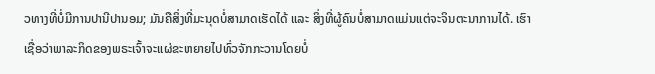ວທາງທີ່ບໍ່ມີການປານີປານອມ; ມັນຄືສິ່ງທີ່ມະນຸດບໍ່ສາມາດເຮັດໄດ້ ແລະ ສິ່ງທີ່ຜູ້ຄົນບໍ່ສາມາດແມ່ນແຕ່ຈະຈິນຕະນາການໄດ້. ເຮົາເຊື່ອວ່າພາລະກິດຂອງພຣະເຈົ້າຈະແຜ່ຂະຫຍາຍໄປທົ່ວຈັກກະວານໂດຍບໍ່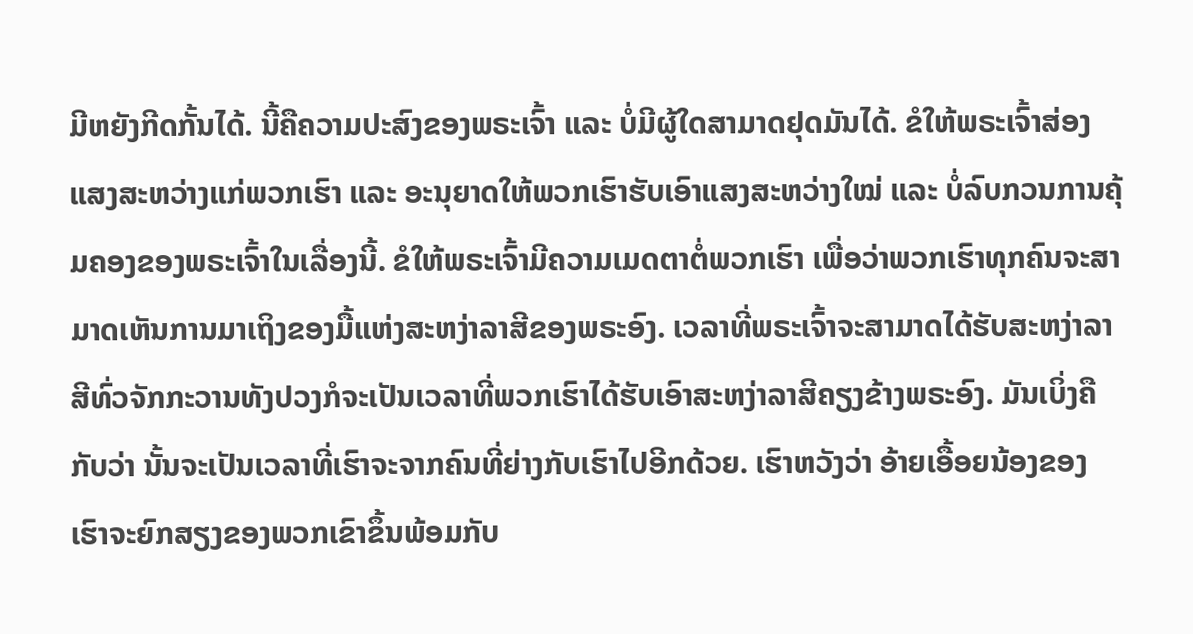ມີຫຍັງກີດກັ້ນໄດ້. ນີ້ຄືຄວາມປະສົງຂອງພຣະເຈົ້າ ແລະ ບໍ່ມີຜູ້ໃດສາມາດຢຸດມັນໄດ້. ຂໍໃຫ້ພຣະເຈົ້າສ່ອງແສງສະຫວ່າງແກ່ພວກເຮົາ ແລະ ອະນຸຍາດໃຫ້ພວກເຮົາຮັບເອົາແສງສະຫວ່າງໃໝ່ ແລະ ບໍ່ລົບກວນການຄຸ້ມຄອງຂອງພຣະເຈົ້າໃນເລື່ອງນີ້. ຂໍໃຫ້ພຣະເຈົ້າມີຄວາມເມດຕາຕໍ່ພວກເຮົາ ເພື່ອວ່າພວກເຮົາທຸກຄົນຈະສາມາດເຫັນການມາເຖິງຂອງມື້ແຫ່ງສະຫງ່າລາສີຂອງພຣະອົງ. ເວລາທີ່ພຣະເຈົ້າຈະສາມາດໄດ້ຮັບສະຫງ່າລາສີທົ່ວຈັກກະວານທັງປວງກໍຈະເປັນເວລາທີ່ພວກເຮົາໄດ້ຮັບເອົາສະຫງ່າລາສີຄຽງຂ້າງພຣະອົງ. ມັນເບິ່ງຄືກັບວ່າ ນັ້ນຈະເປັນເວລາທີ່ເຮົາຈະຈາກຄົນທີ່ຍ່າງກັບເຮົາໄປອີກດ້ວຍ. ເຮົາຫວັງວ່າ ອ້າຍເອື້ອຍນ້ອງຂອງເຮົາຈະຍົກສຽງຂອງພວກເຂົາຂຶ້ນພ້ອມກັບ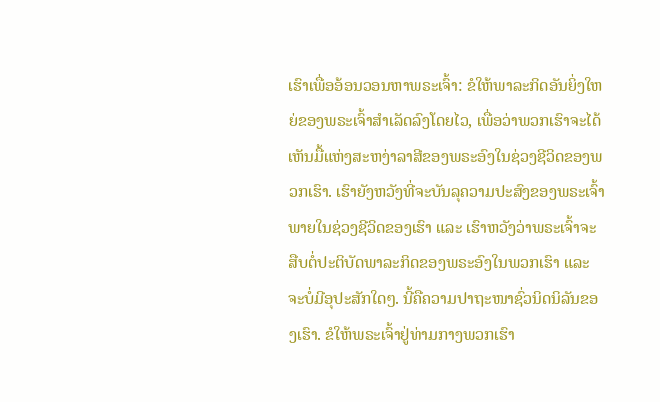ເຮົາເພື່ອອ້ອນວອນຫາພຣະເຈົ້າ: ຂໍໃຫ້ພາລະກິດອັນຍິ່ງໃຫຍ່ຂອງພຣະເຈົ້າສຳເລັດລົງໂດຍໄວ, ເພື່ອວ່າພວກເຮົາຈະໄດ້ເຫັນມື້ແຫ່ງສະຫງ່າລາສີຂອງພຣະອົງໃນຊ່ວງຊີວິດຂອງພວກເຮົາ. ເຮົາຍັງຫວັງທີ່ຈະບັນລຸຄວາມປະສົງຂອງພຣະເຈົ້າພາຍໃນຊ່ວງຊີວິດຂອງເຮົາ ແລະ ເຮົາຫວັງວ່າພຣະເຈົ້າຈະສືບຕໍ່ປະຕິບັດພາລະກິດຂອງພຣະອົງໃນພວກເຮົາ ແລະ ຈະບໍ່ມີອຸປະສັກໃດໆ. ນີ້ຄືຄວາມປາຖະໜາຊົ່ວນິດນິລັນຂອງເຮົາ. ຂໍໃຫ້ພຣະເຈົ້າຢູ່ທ່າມກາງພວກເຮົາ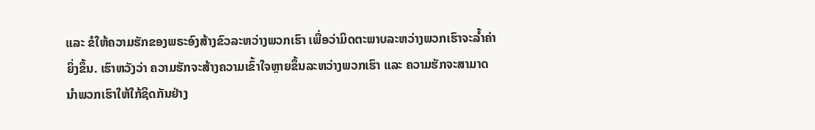ແລະ ຂໍໃຫ້ຄວາມຮັກຂອງພຣະອົງສ້າງຂົວລະຫວ່າງພວກເຮົາ ເພື່ອວ່າມິດຕະພາບລະຫວ່າງພວກເຮົາຈະລໍ້າຄ່າຍິ່ງຂຶ້ນ. ເຮົາຫວັງວ່າ ຄວາມຮັກຈະສ້າງຄວາມເຂົ້າໃຈຫຼາຍຂຶ້ນລະຫວ່າງພວກເຮົາ ແລະ ຄວາມຮັກຈະສາມາດນໍາພວກເຮົາໃຫ້ໃກ້ຊິດກັນຢ່າງ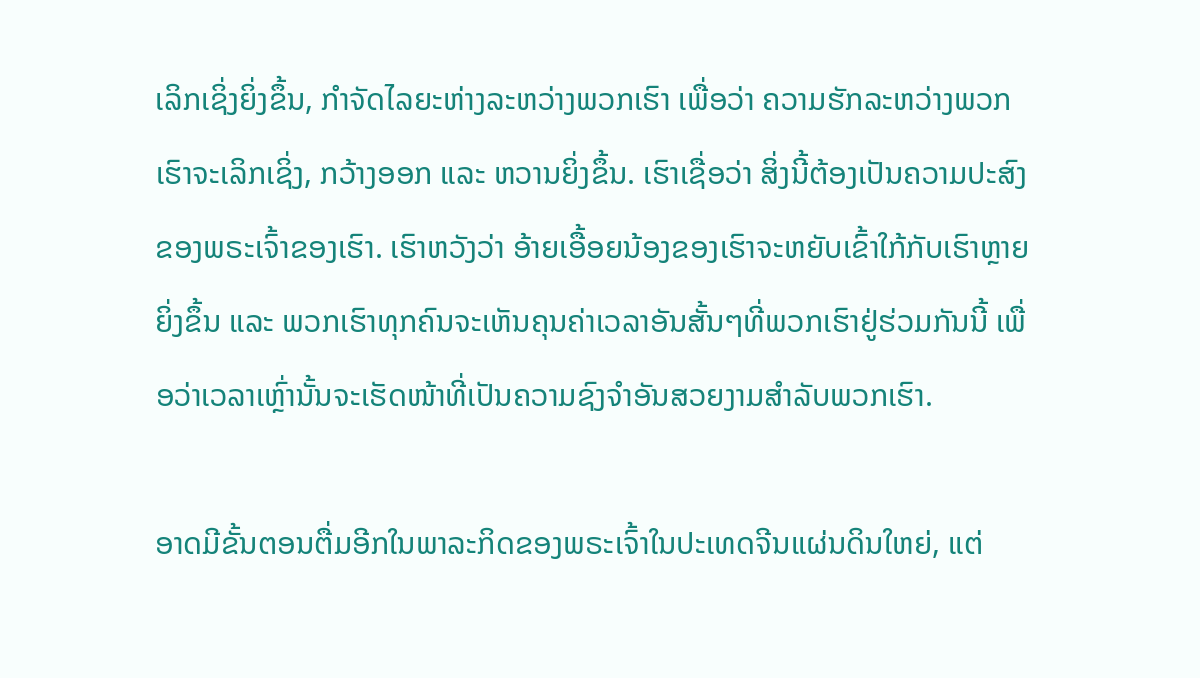ເລິກເຊິ່ງຍິ່ງຂຶ້ນ, ກຳຈັດໄລຍະຫ່າງລະຫວ່າງພວກເຮົາ ເພື່ອວ່າ ຄວາມຮັກລະຫວ່າງພວກເຮົາຈະເລິກເຊິ່ງ, ກວ້າງອອກ ແລະ ຫວານຍິ່ງຂຶ້ນ. ເຮົາເຊື່ອວ່າ ສິ່ງນີ້ຕ້ອງເປັນຄວາມປະສົງຂອງພຣະເຈົ້າຂອງເຮົາ. ເຮົາຫວັງວ່າ ອ້າຍເອື້ອຍນ້ອງຂອງເຮົາຈະຫຍັບເຂົ້າໃກ້ກັບເຮົາຫຼາຍຍິ່ງຂຶ້ນ ແລະ ພວກເຮົາທຸກຄົນຈະເຫັນຄຸນຄ່າເວລາອັນສັ້ນໆທີ່ພວກເຮົາຢູ່ຮ່ວມກັນນີ້ ເພື່ອວ່າເວລາເຫຼົ່ານັ້ນຈະເຮັດໜ້າທີ່ເປັນຄວາມຊົງຈຳອັນສວຍງາມສຳລັບພວກເຮົາ.

ອາດມີຂັ້ນຕອນຕື່ມອີກໃນພາລະກິດຂອງພຣະເຈົ້າໃນປະເທດຈີນແຜ່ນດິນໃຫຍ່, ແຕ່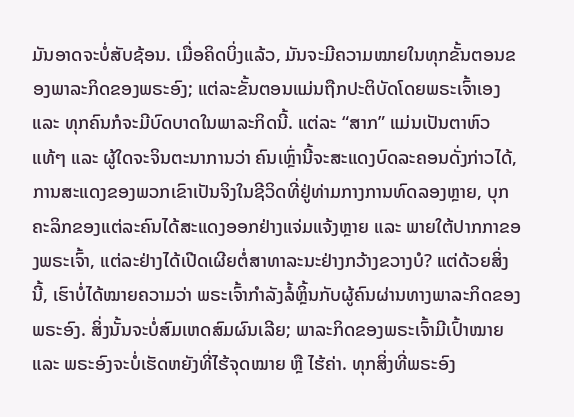ມັນອາດຈະບໍ່ສັບຊ້ອນ. ເມື່ອຄິດບິ່ງແລ້ວ, ມັນຈະມີຄວາມໝາຍໃນທຸກຂັ້ນຕອນຂອງພາລະກິດຂອງພຣະອົງ; ແຕ່ລະຂັ້ນຕອນແມ່ນຖືກປະຕິບັດໂດຍພຣະເຈົ້າເອງ ແລະ ທຸກຄົນກໍຈະມີບົດບາດໃນພາລະກິດນີ້. ແຕ່ລະ “ສາກ” ແມ່ນເປັນຕາຫົວແທ້ໆ ແລະ ຜູ້ໃດຈະຈິນຕະນາການວ່າ ຄົນເຫຼົ່ານີ້ຈະສະແດງບົດລະຄອນດັ່ງກ່າວໄດ້, ການສະແດງຂອງພວກເຂົາເປັນຈິງໃນຊີວິດທີ່ຢູ່ທ່າມກາງການທົດລອງຫຼາຍ, ບຸກຄະລິກຂອງແຕ່ລະຄົນໄດ້ສະແດງອອກຢ່າງແຈ່ມແຈ້ງຫຼາຍ ແລະ ພາຍໃຕ້ປາກກາຂອງພຣະເຈົ້າ, ແຕ່ລະຢ່າງໄດ້ເປີດເຜີຍຕໍ່ສາທາລະນະຢ່າງກວ້າງຂວາງບໍ? ແຕ່ດ້ວຍສິ່ງນີ້, ເຮົາບໍ່ໄດ້ໝາຍຄວາມວ່າ ພຣະເຈົ້າກໍາລັງລໍ້ຫຼິ້ນກັບຜູ້ຄົນຜ່ານທາງພາລະກິດຂອງພຣະອົງ. ສິ່ງນັ້ນຈະບໍ່ສົມເຫດສົມຜົນເລີຍ; ພາລະກິດຂອງພຣະເຈົ້າມີເປົ້າໝາຍ ແລະ ພຣະອົງຈະບໍ່ເຮັດຫຍັງທີ່ໄຮ້ຈຸດໝາຍ ຫຼື ໄຮ້ຄ່າ. ທຸກສິ່ງທີ່ພຣະອົງ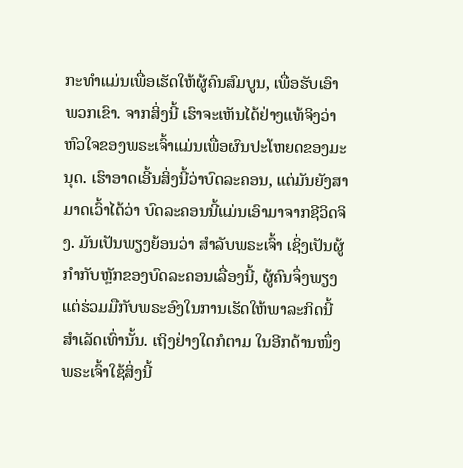ກະທໍາແມ່ນເພື່ອເຮັດໃຫ້ຜູ້ຄົນສົມບູນ, ເພື່ອຮັບເອົາພວກເຂົາ. ຈາກສິ່ງນີ້ ເຮົາຈະເຫັນໄດ້ຢ່າງແທ້ຈິງວ່າຫົວໃຈຂອງພຣະເຈົ້າແມ່ນເພື່ອຜົນປະໂຫຍດຂອງມະນຸດ. ເຮົາອາດເອີ້ນສິ່ງນີ້ວ່າບົດລະຄອນ, ແຕ່ມັນຍັງສາມາດເວົ້າໄດ້ວ່າ ບົດລະຄອນນີ້ແມ່ນເອົາມາຈາກຊີວິດຈິງ. ມັນເປັນພຽງຍ້ອນວ່າ ສຳລັບພຣະເຈົ້າ ເຊິ່ງເປັນຜູ້ກຳກັບຫຼັກຂອງບົດລະຄອນເລື່ອງນີ້, ຜູ້ຄົນຈຶ່ງພຽງແຕ່ຮ່ວມມືກັບພຣະອົງໃນການເຮັດໃຫ້ພາລະກິດນີ້ສຳເລັດເທົ່ານັ້ນ. ເຖິງຢ່າງໃດກໍຕາມ ໃນອີກດ້ານໜຶ່ງ ພຣະເຈົ້າໃຊ້ສິ່ງນີ້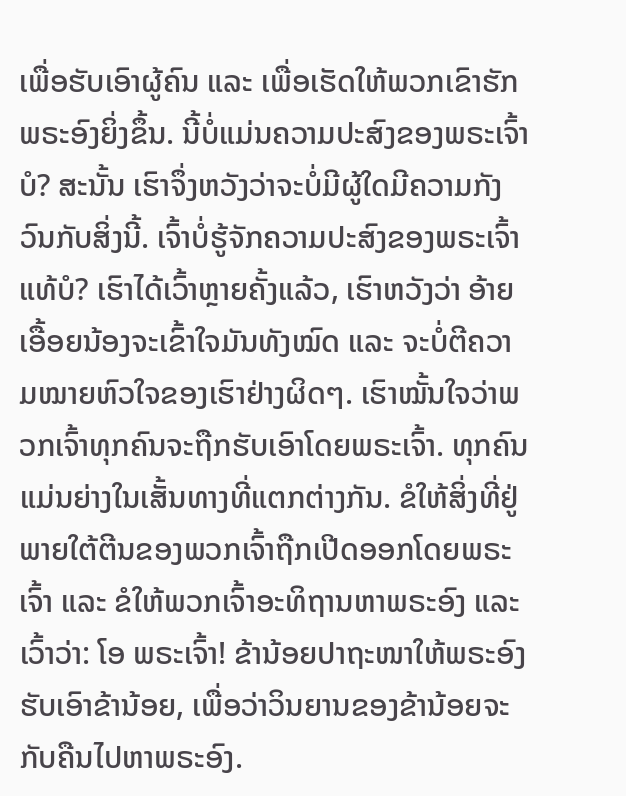ເພື່ອຮັບເອົາຜູ້ຄົນ ແລະ ເພື່ອເຮັດໃຫ້ພວກເຂົາຮັກພຣະອົງຍິ່ງຂຶ້ນ. ນີ້ບໍ່ແມ່ນຄວາມປະສົງຂອງພຣະເຈົ້າບໍ? ສະນັ້ນ ເຮົາຈຶ່ງຫວັງວ່າຈະບໍ່ມີຜູ້ໃດມີຄວາມກັງວົນກັບສິ່ງນີ້. ເຈົ້າບໍ່ຮູ້ຈັກຄວາມປະສົງຂອງພຣະເຈົ້າແທ້ບໍ? ເຮົາໄດ້ເວົ້າຫຼາຍຄັ້ງແລ້ວ, ເຮົາຫວັງວ່າ ອ້າຍເອື້ອຍນ້ອງຈະເຂົ້າໃຈມັນທັງໝົດ ແລະ ຈະບໍ່ຕີຄວາມໝາຍຫົວໃຈຂອງເຮົາຢ່າງຜິດໆ. ເຮົາໝັ້ນໃຈວ່າພວກເຈົ້າທຸກຄົນຈະຖືກຮັບເອົາໂດຍພຣະເຈົ້າ. ທຸກຄົນແມ່ນຍ່າງໃນເສັ້ນທາງທີ່ແຕກຕ່າງກັນ. ຂໍໃຫ້ສິ່ງທີ່ຢູ່ພາຍໃຕ້ຕີນຂອງພວກເຈົ້າຖືກເປີດອອກໂດຍພຣະເຈົ້າ ແລະ ຂໍໃຫ້ພວກເຈົ້າອະທິຖານຫາພຣະອົງ ແລະ ເວົ້າວ່າ: ໂອ ພຣະເຈົ້າ! ຂ້ານ້ອຍປາຖະໜາໃຫ້ພຣະອົງຮັບເອົາຂ້ານ້ອຍ, ເພື່ອວ່າວິນຍານຂອງຂ້ານ້ອຍຈະກັບຄືນໄປຫາພຣະອົງ.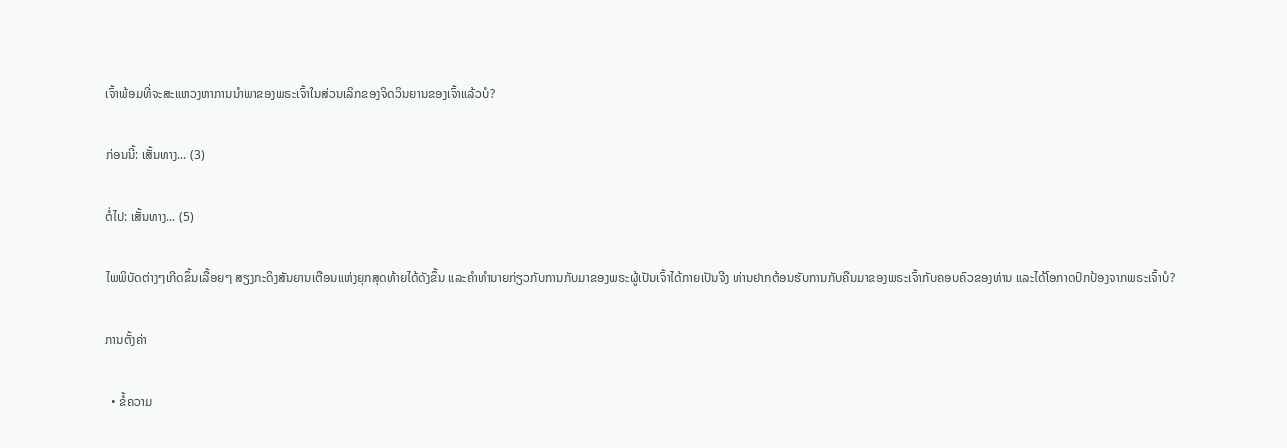ເຈົ້າພ້ອມທີ່ຈະສະແຫວງຫາການນໍາພາຂອງພຣະເຈົ້າໃນສ່ວນເລິກຂອງຈິດວິນຍານຂອງເຈົ້າແລ້ວບໍ?

ກ່ອນນີ້: ເສັ້ນທາງ... (3)

ຕໍ່ໄປ: ເສັ້ນທາງ... (5)

ໄພພິບັດຕ່າງໆເກີດຂຶ້ນເລື້ອຍໆ ສຽງກະດິງສັນຍານເຕືອນແຫ່ງຍຸກສຸດທ້າຍໄດ້ດັງຂຶ້ນ ແລະຄໍາທໍານາຍກ່ຽວກັບການກັບມາຂອງພຣະຜູ້ເປັນເຈົ້າໄດ້ກາຍເປັນຈີງ ທ່ານຢາກຕ້ອນຮັບການກັບຄືນມາຂອງພຣະເຈົ້າກັບຄອບຄົວຂອງທ່ານ ແລະໄດ້ໂອກາດປົກປ້ອງຈາກພຣະເຈົ້າບໍ?

ການຕັ້ງຄ່າ

  • ຂໍ້ຄວາມ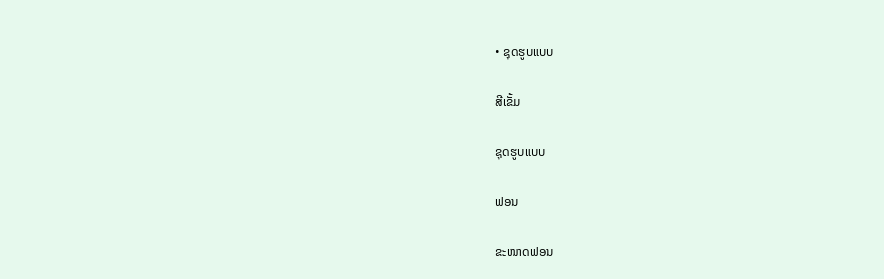• ຊຸດຮູບແບບ

ສີເຂັ້ມ

ຊຸດຮູບແບບ

ຟອນ

ຂະໜາດຟອນ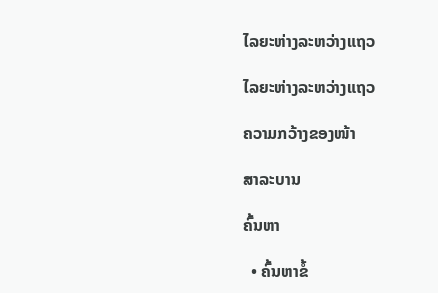ໄລຍະຫ່າງລະຫວ່າງແຖວ

ໄລຍະຫ່າງລະຫວ່າງແຖວ

ຄວາມກວ້າງຂອງໜ້າ

ສາລະບານ

ຄົ້ນຫາ

  • ຄົ້ນຫາຂໍ້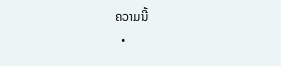ຄວາມນີ້
  •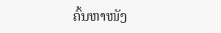ຄົ້ນຫາໜັງ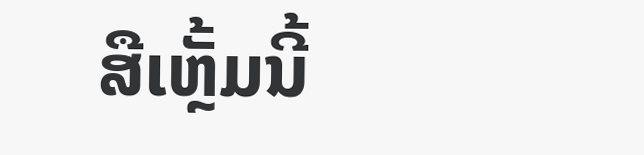ສືເຫຼັ້ມນີ້